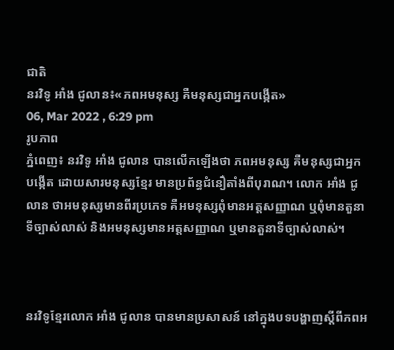ជាតិ
នរវិទូ អាំង ជូលាន៖«ភពអមនុស្ស គឺមនុស្សជាអ្នកបង្កើត»
06, Mar 2022 , 6:29 pm
រូបភាព
ភ្នំពេញ៖ នរវិទូ អាំង ជូលាន បានលើកឡើងថា ភពអមនុស្ស គឺមនុស្សជាអ្នកបង្កើត ដោយសារមនុស្សខ្មែរ មានប្រព័ន្ធជំនឿតាំងពីបុរាណ។ លោក អាំង ជូលាន ថាអមនុស្សមានពីរប្រភេទ គឺអមនុស្សពុំមានអត្តសញ្ញាណ ឬពុំមានតួនាទីច្បាស់លាស់ និងអមនុស្សមានអត្តសញ្ញាណ ឬមានតួនាទីច្បាស់លាស់។



នរវិទូខ្មែរលោក អាំង ជូលាន បានមានប្រសាសន៍ នៅក្នុងបទបង្ហាញស្ដីពីភពអ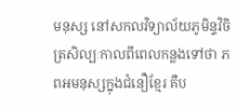មនុស្ស នៅសកលវិទ្យាល័យភូមិន្ទវិចិត្រសិល្បៈកាលពីពេលកន្លងទៅថា ភពអមនុស្សក្នុងជំនឿខ្មែរ គឺប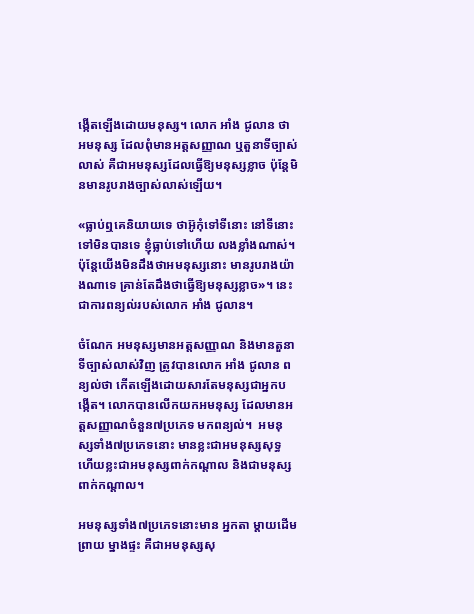ង្កើតឡើងដោយមនុស្ស។ លោក អាំង ជូលាន ថាអមនុស្ស ដែលពុំមានអត្តសញ្ញាណ ឬតួនាទីច្បាស់លាស់ គឺជាអមនុស្សដែលធ្វើឱ្យមនុស្សខ្លាច ប៉ុន្តែមិនមានរូបរាងច្បាស់លាស់ឡើយ។

«ធ្លាប់ឮគេនិយាយទេ ថាអ៊ូកុំទៅទីនោះ នៅទីនោះ ទៅមិនបានទេ ខ្ញុំធ្លាប់ទៅហើយ លងខ្លាំងណាស់។ ប៉ុន្តែយើងមិនដឹងថាអមនុស្សនោះ មានរូបរាងយ៉ាងណាទេ គ្រាន់តែដឹងថាធ្វើឱ្យមនុស្សខ្លាច»។ នេះជាការពន្យល់របស់លោក អាំង ជូលាន។

ចំណែក អមនុស្សមានអត្តសញ្ញាណ និងមានតួនាទីច្បាស់លាស់វិញ ត្រូវបានលោក អាំង ជូលាន ពន្យល់ថា កើតឡើងដោយសារតែមនុស្សជាអ្នកបង្កើត។ លោកបានលើកយកអមនុស្ស ដែលមានអត្តសញ្ញាណចំនួន៧ប្រភេទ មកពន្យល់។  អមនុស្សទាំង៧ប្រភេទនោះ មានខ្លះជាអមនុស្សសុទ្ធ ហើយខ្លះជាអមនុស្សពាក់កណ្ដាល និងជាមនុស្សពាក់កណ្ដាល។

អមនុស្សទាំង៧ប្រភេទនោះមាន អ្នកតា ម្ដាយដើម ព្រាយ ម្នាងផ្ទះ គឺជាអមនុស្សសុ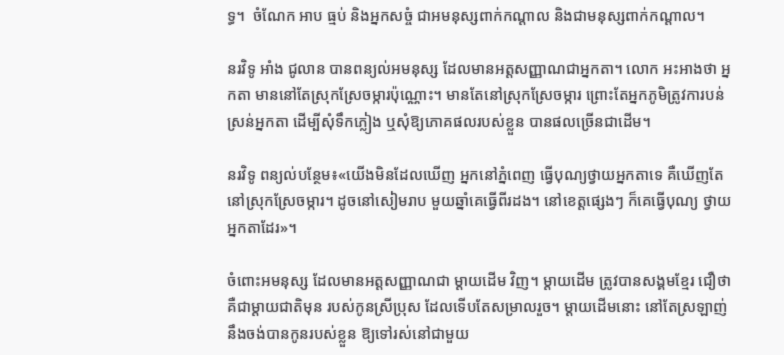ទ្ធ។  ចំណែក អាប ធ្មប់ និងអ្នកសច្ចំ ជាអមនុស្សពាក់កណ្ដាល និងជាមនុស្សពាក់កណ្ដាល។

នរវិទូ អាំង ជូលាន បានពន្យល់អមនុស្ស ដែលមានអត្តសញ្ញាណជាអ្នកតា។ លោក អះអាងថា អ្នកតា មាននៅតែស្រុកស្រែចម្ការប៉ុណ្ណោះ។ មានតែនៅស្រុកស្រែចម្ការ ព្រោះតែអ្នកភូមិត្រូវការបន់ស្រន់អ្នកតា ដើម្បីសុំទឹកភ្លៀង ឬសុំឱ្យភោគផលរបស់ខ្លួន បានផលច្រើនជាដើម។

នរវិទូ ពន្យល់បន្ថែម៖«យើងមិនដែលឃើញ អ្នកនៅភ្នំពេញ ធ្វើបុណ្យថ្វាយអ្នកតាទេ គឺឃើញតែនៅស្រុកស្រែចម្ការ។ ដូចនៅសៀមរាប មួយឆ្នាំគេធ្វើពីរដង។ នៅខេត្តផ្សេងៗ ក៏គេធ្វើបុណ្យ ថ្វាយអ្នកតាដែរ»។

ចំពោះអមនុស្ស ដែលមានអត្តសញ្ញាណជា ម្ដាយដើម វិញ។ ម្ដាយដើម ត្រូវបានសង្គមខ្មែរ ជឿថា គឺជាម្ដាយជាតិមុន របស់កូនស្រីប្រុស ដែលទើបតែសម្រាលរួច។ ម្ដាយដើមនោះ នៅតែស្រឡាញ់ នឹងចង់បានកូនរបស់ខ្លួន ឱ្យទៅរស់នៅជាមួយ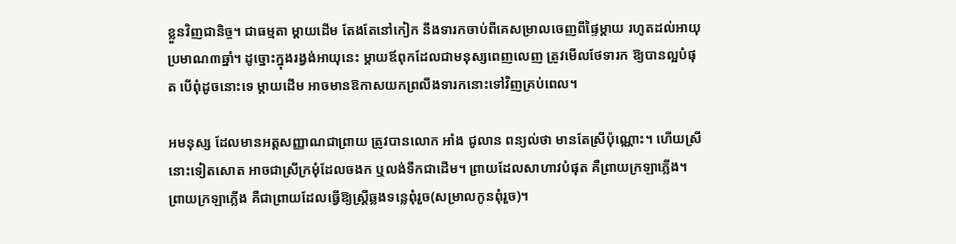ខ្លួនវិញជានិច្ច។ ជាធម្មតា ម្ដាយដើម តែងតែនៅកៀក នឹងទារកចាប់ពីគេសម្រាលចេញពីផ្ទៃម្ដាយ រហូតដល់អាយុប្រមាណ៣ឆ្នាំ។ ដូច្នោះក្នុងរង្វង់អាយុនេះ ម្ដាយឪពុកដែលជាមនុស្សពេញលេញ ត្រូវមើលថែទារក ឱ្យបានល្អបំផុត បើពុំដូចនោះទេ ម្ដាយដើម អាចមានឱកាសយកព្រលឹងទារកនោះទៅវិញគ្រប់ពេល។

អមនុស្ស ដែលមានអត្តសញ្ញាណជាព្រាយ ត្រូវបានលោក អាំង ជូលាន ពន្យល់ថា មានតែស្រីប៉ុណ្ណោះ។ ហើយស្រីនោះទៀតសោត អាចជាស្រីក្រមុំដែលចងក ឬលង់ទឹកជាដើម។ ព្រាយដែលសាហាវបំផុត គឺព្រាយក្រឡាភ្លើង។ ព្រាយក្រឡាភ្លើង គឺជាព្រាយដែលធ្វើឱ្យស្រ្ដីឆ្លងទន្លេពុំរួច(សម្រាលកូនពុំរួច)។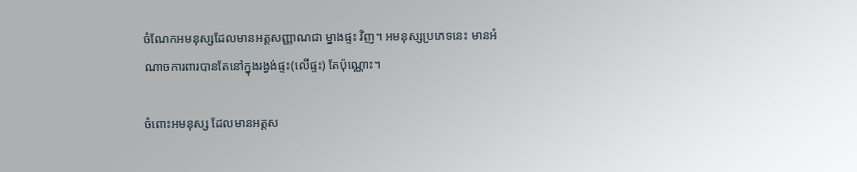ចំណែកអមនុស្សដែលមានអត្តសញ្ញាណជា ម្នាងផ្ទះ វិញ។ អមនុស្សប្រភេទនេះ មានអំណាចការពារបានតែនៅក្នុងរង្វង់ផ្ទះ(លើផ្ទះ) តែប៉ុណ្ណោះ។

ចំពោះអមនុស្ស ដែលមានអត្តស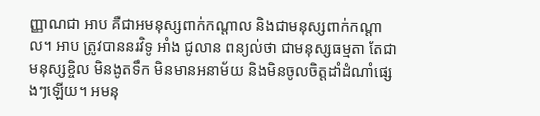ញ្ញាណជា អាប គឺជាអមនុស្សពាក់កណ្ដាល និងជាមនុស្សពាក់កណ្ដាល។ អាប ត្រូវបាននរវិទូ អាំង ជូលាន ពន្យល់ថា ជាមនុស្សធម្មតា តែជាមនុស្សខ្ចិល មិនងូតទឹក មិនមានអនាម័យ និងមិនចូលចិត្តដាំដំណាំផ្សេងៗឡើយ។ អមនុ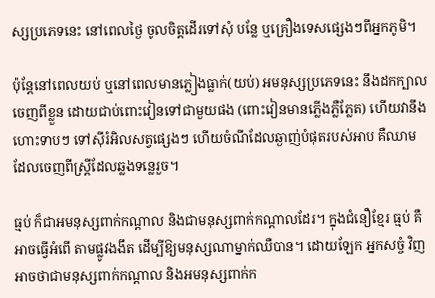ស្សប្រភេទនេះ នៅពេលថ្ងៃ ចូលចិត្តដើរទៅសុំ បន្លែ ឬគ្រឿងទេសផ្សេងៗពីអ្នកភូមិ។

ប៉ុន្តែនៅពេលយប់ ឬនៅពេលមានភ្លៀងធ្លាក់(យប់) អមនុស្សប្រភេទនេះ នឹងដកក្បាលចេញពីខ្លួន ដោយជាប់ពោះវៀនទៅជាមួយផង (ពោះវៀនមានភ្លើងភ្លឺភ្លែត) ហើយវានឹងហោះទាបៗ ទៅស៊ីរំអិលសត្វផ្សេងៗ ហើយចំណីដែលឆ្ងាញ់បំផុតរបស់អាប គឺឈាមដែលចេញពីស្ដ្រីដែលឆ្លងទន្លេរួច។

ធ្មប់ ក៏ជាអមនុស្សពាក់កណ្ដាល និងជាមនុស្សពាក់កណ្ដាលដែរ។ ក្នុងជំនឿខ្មែរ ធ្មប់ គឺអាចធ្វើអំពើ តាមផ្លូវងងឹត ដើម្បីឱ្យមនុស្សណាម្នាក់ឈឺបាន។ ដោយឡែក អ្នកសច្ចំ វិញ អាចថាជាមនុស្សពាក់កណ្ដាល និងអមនុស្សពាក់ក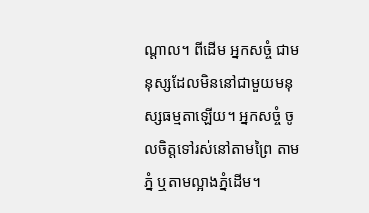ណ្ដាល។ ពីដើម អ្នកសច្ចំ ជាមនុស្សដែលមិននៅជាមួយមនុស្សធម្មតាឡើយ។ អ្នកសច្ចំ ចូលចិត្តទៅរស់នៅតាមព្រៃ តាមភ្នំ ឬតាមល្អាងភ្នំដើម។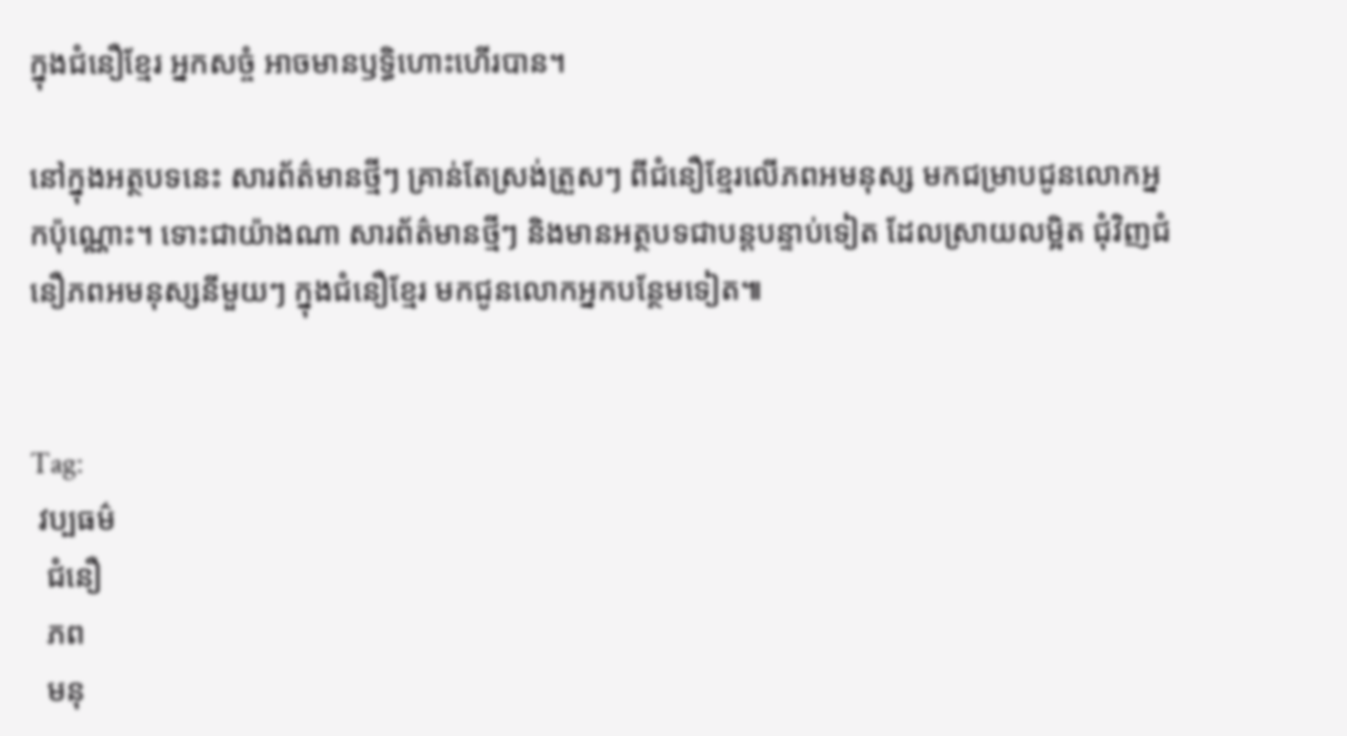ក្នុងជំនឿខ្មែរ អ្នកសច្ចំ អាចមានឫទ្ធិហោះហើរបាន។

នៅក្នុងអត្ថបទនេះ សារព័ត៌មានថ្មីៗ គ្រាន់តែស្រង់ត្រួសៗ ពីជំនឿខ្មែរលើភពអមនុស្ស មកជម្រាបជូនលោកអ្នកប៉ុណ្ណោះ។ ទោះជាយ៉ាងណា សារព័ត៌មានថ្មីៗ និងមានអត្ថបទជាបន្តបន្ទាប់ទៀត ដែលស្រាយលម្អិត ជុំវិញជំនឿភពអមនុស្សនីមួយៗ ក្នុងជំនឿខ្មែរ មកជូនលោកអ្នកបន្ថែមទៀត៕


Tag:
 វប្បធម៌
  ជំនឿ
  ភព
  មនុ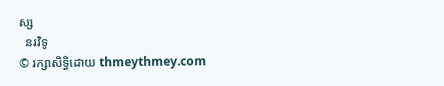ស្ស
  នរវិទូ
© រក្សាសិទ្ធិដោយ thmeythmey.com